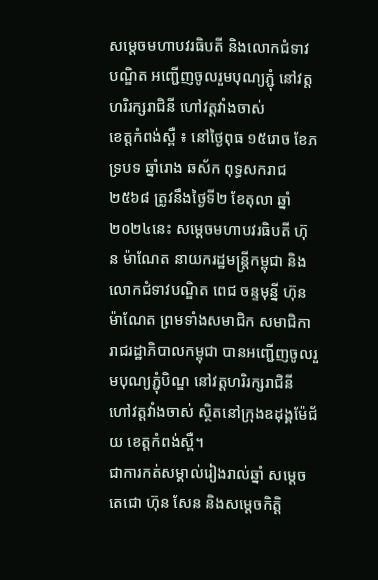សម្តេចមហាបវរធិបតី និងលោកជំទាវបណ្ឌិត អញ្ជើញចូលរួមបុណ្យភ្ជុំ នៅវត្តហរិរក្សរាជិនី ហៅវត្តវាំងចាស់
ខេត្តកំពង់ស្ពឺ ៖ នៅថ្ងៃពុធ ១៥រោច ខែភទ្របទ ឆ្នាំរោង ឆស័ក ពុទ្ធសករាជ ២៥៦៨ ត្រូវនឹងថ្ងៃទី២ ខែតុលា ឆ្នាំ២០២៤នេះ សម្តេចមហាបវរធិបតី ហ៊ុន ម៉ាណែត នាយករដ្ឋមន្ត្រីកម្ពុជា និងលោកជំទាវបណ្ឌិត ពេជ ចន្ទមុន្នី ហ៊ុនម៉ាណែត ព្រមទាំងសមាជិក សមាជិការាជរដ្ឋាភិបាលកម្ពុជា បានអញ្ជើញចូលរួមបុណ្យភ្ជុំបិណ្ឌ នៅវត្តហរិរក្សរាជិនី ហៅវត្តវាំងចាស់ ស្ថិតនៅក្រុងឧដុង្គម៉ែជ័យ ខេត្តកំពង់ស្ពឺ។
ជាការកត់សម្គាល់រៀងរាល់ឆ្នាំ សម្តេចតេជោ ហ៊ុន សែន និងសម្ដេចកិត្តិ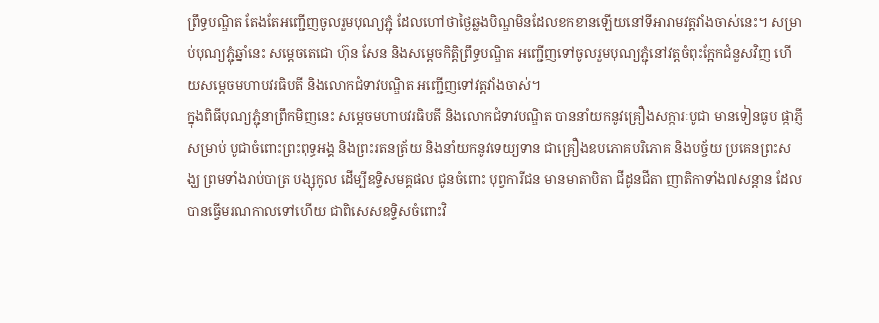ព្រឹទ្ធបណ្ឌិត តែងតែអញ្ជើញចូលរួមបុណ្យភ្ជុំ ដែលហៅថាថ្ងៃឆ្លងបិណ្ឌមិនដែលខកខានឡើយនៅទីអារាមវត្តវាំងចាស់នេះ។ សម្រាប់បុណ្យភ្ជុំឆ្នាំនេះ សម្តេចតេជោ ហ៊ុន សែន និងសម្តេចកិត្តិព្រឹទ្ធបណ្ឌិត អញ្ជើញទៅចូលរួមបុណ្យភ្ជុំនៅវត្តចំពុះក្អែកជំនួសវិញ ហើយសម្តេចមហាបវរធិបតី និងលោកជំទាវបណ្ឌិត អញ្ជើញទៅវត្តវាំងចាស់។
ក្នុងពិធីបុណ្យភ្ជុំនាព្រឹកមិញនេះ សម្តេចមហាបវរធិបតី និងលោកជំទាវបណ្ឌិត បាននាំយកនូវគ្រឿងសក្ការៈបូជា មានទៀនធូប ផ្កាភ្ញី សម្រាប់ បូជាចំពោះព្រះពុទ្ធអង្គ និងព្រះរតនត្រ័យ និងនាំយកនូវទេយ្យទាន ជាគ្រឿងឧបភោគបរិភោគ និងបច្ច័យ ប្រគេនព្រះសង្ឃ ព្រមទាំងរាប់បាត្រ បង្សុកូល ដើម្បីឧទ្ទិសមគ្គផល ជូនចំពោះ បុព្វការីជន មានមាតាបិតា ជីដូនជីតា ញាតិកាទាំង៧សន្តាន ដែលបានធ្វើមរណកាលទៅហើយ ជាពិសេសឧទ្ទិសចំពោះវិ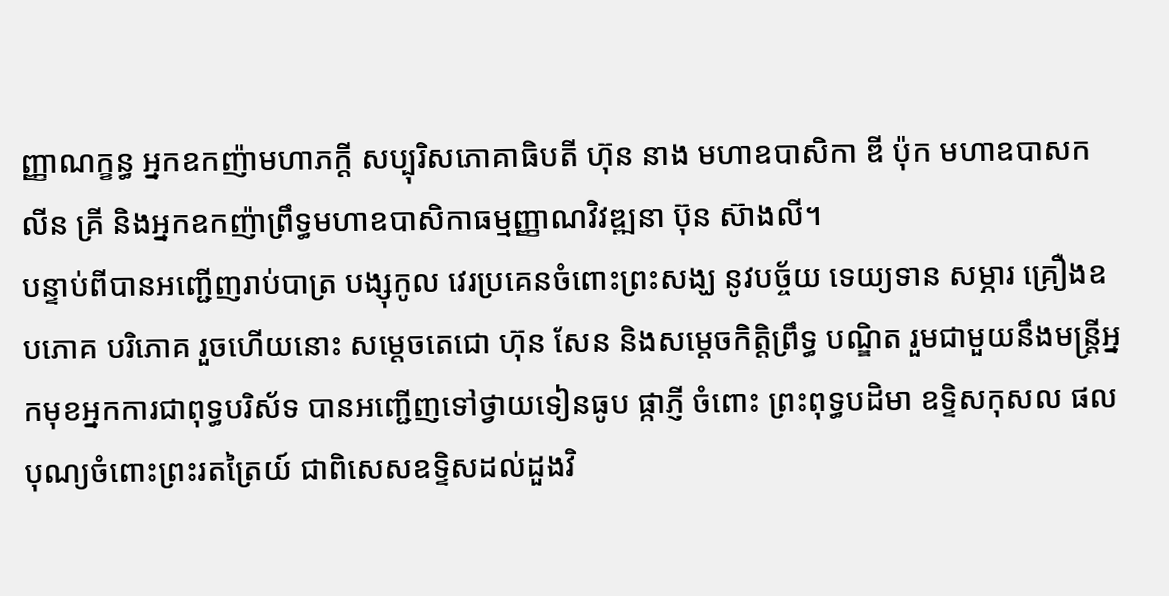ញ្ញាណក្ខន្ធ អ្នកឧកញ៉ាមហាភក្តី សប្បុរិសភោគាធិបតី ហ៊ុន នាង មហាឧបាសិកា ឌី ប៉ុក មហាឧបាសក លីន គ្រី និងអ្នកឧកញ៉ាព្រឹទ្ធមហាឧបាសិកាធម្មញ្ញាណវិវឌ្ឍនា ប៊ុន ស៊ាងលី។
បន្ទាប់ពីបានអញ្ជើញរាប់បាត្រ បង្សុកូល វេរប្រគេនចំពោះព្រះសង្ឃ នូវបច្ច័យ ទេយ្យទាន សម្ភារ គ្រឿងឧបភោគ បរិភោគ រួចហើយនោះ សម្តេចតេជោ ហ៊ុន សែន និងសម្តេចកិត្តិព្រឹទ្ធ បណ្ឌិត រួមជាមួយនឹងមន្ត្រីអ្នកមុខអ្នកការជាពុទ្ធបរិស័ទ បានអញ្ជើញទៅថ្វាយទៀនធូប ផ្កាភ្ញី ចំពោះ ព្រះពុទ្ធបដិមា ឧទ្ទិសកុសល ផលបុណ្យចំពោះព្រះរតត្រៃយ៍ ជាពិសេសឧទ្ទិសដល់ដួងវិ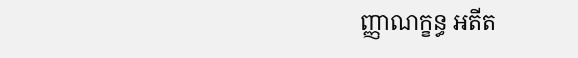ញ្ញាណក្ខន្ធ អតីត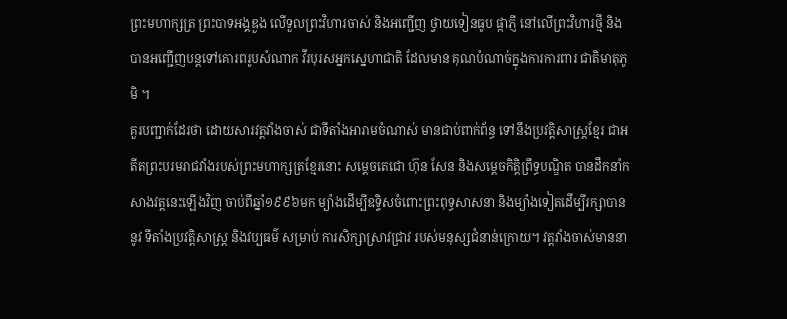ព្រះមហាក្សត្រ ព្រះបាទអង្គឌួង លើទួលព្រះវិហារចាស់ និងអញ្ជើញ ថ្វាយទៀនធូប ផ្កាភ្ញី នៅលើព្រះវិហារថ្មី និងបានអញ្ជើញបន្តទៅគោរពរូបសំណាក វីរបុរសអ្នកស្នេហាជាតិ ដែលមាន គុណបំណាច់ក្នុងការការពារ ជាតិមាតុភូមិ ។
គួរបញ្ជាក់ដែរថា ដោយសារវត្តវាំងចាស់ ជាទីតាំងអារាមចំណាស់ មានជាប់ពាក់ព័ន្ធ ទៅនឹងប្រវត្តិសាស្ត្រខ្មែរ ជាអតីតព្រះបរមរាជវាំងរបស់ព្រះមហាក្សត្រខ្មែរនោះ សម្តេចតេជោ ហ៊ុន សែន និងសម្ដេចកិត្តិព្រឹទ្ធបណ្ឌិត បានដឹកនាំកសាងវត្តនេះឡើងវិញ ចាប់ពីឆ្នាំ១៩៩៦មក ម្យ៉ាងដើម្បីឧទ្ទិសចំពោះព្រះពុទ្ធសាសនា និងម្យ៉ាងទៀតដើម្បីរក្សាបាននូវ ទីតាំងប្រវត្តិសាស្ត្រ និងវប្បធម៌ សម្រាប់ ការសិក្សាស្រាវជ្រាវ របស់មនុស្សជំនាន់ក្រោយ។ វត្តវាំងចាស់មាននា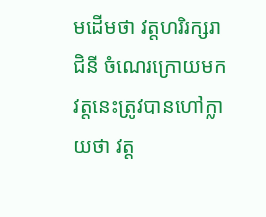មដើមថា វត្តហរិរក្សរាជិនី ចំណេរក្រោយមក វត្តនេះត្រូវបានហៅក្លាយថា វត្ត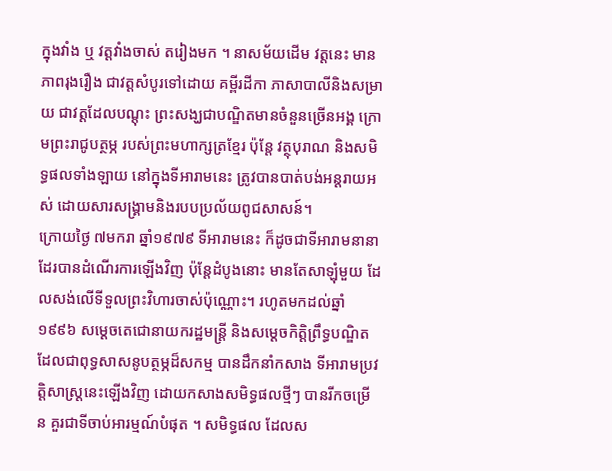ក្នុងវាំង ឬ វត្តវាំងចាស់ តរៀងមក ។ នាសម័យដើម វត្តនេះ មានភាពរុងរឿង ជាវត្ដសំបូរទៅដោយ គម្ពីរដីកា ភាសាបាលីនិងសម្រាយ ជាវត្ដដែលបណ្ដុះ ព្រះសង្ឃជាបណ្ឌិតមានចំនួនច្រើនអង្គ ក្រោមព្រះរាជូបត្ថម្ភ របស់ព្រះមហាក្សត្រខ្មែរ ប៉ុន្ដែ វត្ថុបុរាណ និងសមិទ្ធផលទាំងឡាយ នៅក្នុងទីអារាមនេះ ត្រូវបានបាត់បង់អន្ដរាយអស់ ដោយសារសង្គ្រាមនិងរបបប្រល័យពូជសាសន៍។
ក្រោយថ្ងៃ ៧មករា ឆ្នាំ១៩៧៩ ទីអារាមនេះ ក៏ដូចជាទីអារាមនានាដែរបានដំណើរការឡើងវិញ ប៉ុន្តែដំបូងនោះ មានតែសាឡុំមួយ ដែលសង់លើទីទួលព្រះវិហារចាស់ប៉ុណ្ណោះ។ រហូតមកដល់ឆ្នាំ ១៩៩៦ សម្ដេចតេជោនាយករដ្ឋមន្ដ្រី និងសម្ដេចកិត្តិព្រឹទ្ធបណ្ឌិត ដែលជាពុទ្ធសាសនូបត្ថម្ភដ៏សកម្ម បានដឹកនាំកសាង ទីអារាមប្រវត្តិសាស្ត្រនេះឡើងវិញ ដោយកសាងសមិទ្ធផលថ្មីៗ បានរីកចម្រើន គួរជាទីចាប់អារម្មណ៍បំផុត ។ សមិទ្ធផល ដែលស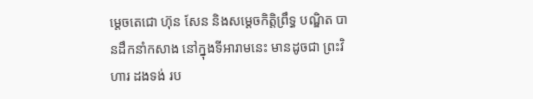ម្ដេចតេជោ ហ៊ុន សែន និងសម្ដេចកិត្តិព្រឹទ្ធ បណ្ឌិត បានដឹកនាំកសាង នៅក្នុងទីអារាមនេះ មានដូចជា ព្រះវិហារ ដងទង់ រប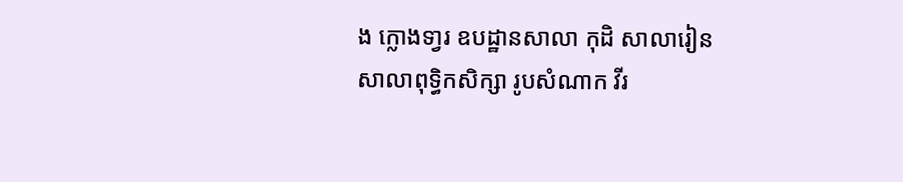ង ក្លោងទា្វរ ឧបដ្ឋានសាលា កុដិ សាលារៀន សាលាពុទ្ធិកសិក្សា រូបសំណាក វីរ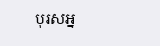បុរសអ្ន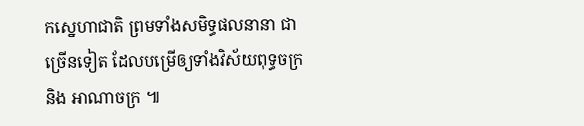កស្នេហាជាតិ ព្រមទាំងសមិទ្ធផលនានា ជាច្រើនទៀត ដែលបម្រើឲ្យទាំងវិស័យពុទ្ធចក្រ និង អាណាចក្រ ៕